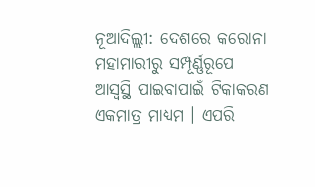ନୂଆଦିଲ୍ଲୀ: ଦେଶରେ କରୋନା ମହାମାରୀରୁ ସମ୍ପୂର୍ଣ୍ଣରୂପେ ଆସ୍ୱସ୍ଥି ପାଇବାପାଇଁ ଟିକାକରଣ ଏକମାତ୍ର ମାଧ୍ୟମ । ଏପରି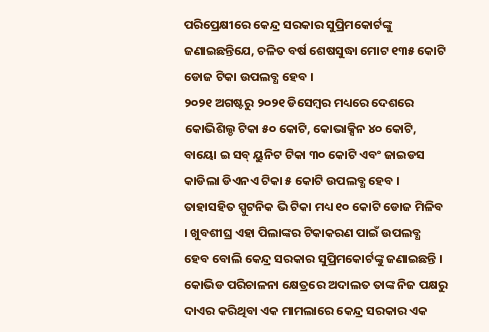ପରିପ୍ରେକ୍ଷୀରେ କେନ୍ଦ୍ର ସରକାର ସୁପ୍ରିମକୋର୍ଟଙ୍କୁ ଜଣାଇଛନ୍ତିଯେ, ଚଳିତ ବର୍ଷ ଶେଷସୁଦ୍ଧା ମୋଟ ୧୩୫ କୋଟି ଡୋଜ ଟିକା ଉପଲବ୍ଧ ହେବ ।
୨୦୨୧ ଅଗଷ୍ଟରୁ ୨୦୨୧ ଡିସେମ୍ବର ମଧ୍ୟରେ ଦେଶରେ କୋଭିଶିଲ୍ଡ ଟିକା ୫୦ କୋଟି, କୋଭାକ୍ସିନ ୪୦ କୋଟି, ବାୟୋ ଇ ସବ୍ ୟୁନିଟ ଟିକା ୩୦ କୋଟି ଏବଂ ଜାଇଡସ କାଡିଲା ଡିଏନଏ ଟିକା ୫ କୋଟି ଉପଲବ୍ଧ ହେବ । ତାହାସହିତ ସ୍ପୁଟନିକ ଭି ଟିକା ମଧ୍ୟ ୧୦ କୋଟି ଡୋଜ ମିଳିବ । ଖୁବଶୀଘ୍ର ଏହା ପିଲାଙ୍କର ଟିକାକରଣ ପାଇଁ ଉପଲବ୍ଧ ହେବ ବୋଲି କେନ୍ଦ୍ର ସରକାର ସୁପ୍ରିମକୋର୍ଟଙ୍କୁ ଜଣାଇଛନ୍ତି ।
କୋଭିଡ ପରିଚାଳନା କ୍ଷେତ୍ରରେ ଅଦାଲତ ତାଙ୍କ ନିଜ ପକ୍ଷରୁ ଦାଏର କରିଥିବା ଏକ ମାମଲାରେ କେନ୍ଦ୍ର ସରକାର ଏକ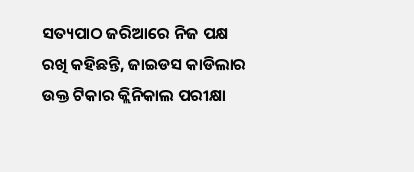ସତ୍ୟପାଠ ଜରିଆରେ ନିଜ ପକ୍ଷ ରଖି କହିଛନ୍ତି, ଜାଇଡସ କାଡିଲାର ଉକ୍ତ ଟିକାର କ୍ଲିନିକାଲ ପରୀକ୍ଷା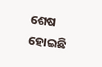ଶେଷ ହୋଇଛି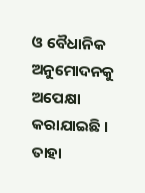ଓ ବୈଧାନିକ ଅନୁମୋଦନକୁ ଅପେକ୍ଷା କରାଯାଇଛି । ତାହା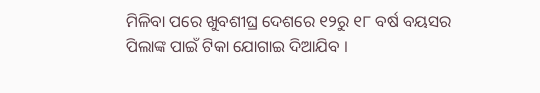ମିଳିବା ପରେ ଖୁବଶୀଘ୍ର ଦେଶରେ ୧୨ରୁ ୧୮ ବର୍ଷ ବୟସର ପିଲାଙ୍କ ପାଇଁ ଟିକା ଯୋଗାଇ ଦିଆଯିବ ।